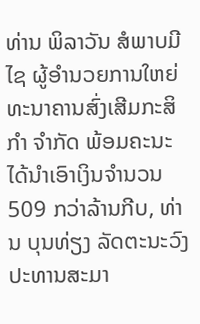ທ່ານ ພິລາວັນ ສໍພາບມີໄຊ ຜູ້ອໍານວຍການໃຫຍ່ທະນາຄານສົ່ງເສີມກະສິກຳ ຈໍາກັດ ພ້ອມຄະນະ ໄດ້ນໍາເອົາເງິນຈຳນວນ 509 ກວ່າລ້ານກີບ, ທ່ານ ບຸນທ່ຽງ ລັດຕະນະວົງ ປະທານສະມາ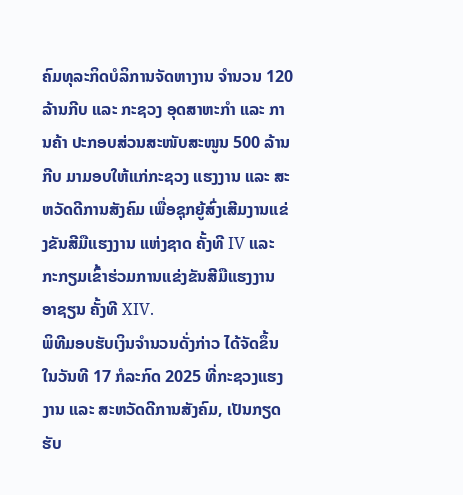ຄົມທຸລະກິດບໍລິການຈັດຫາງານ ຈຳນວນ 120 ລ້ານກີບ ແລະ ກະຊວງ ອຸດສາຫະກໍາ ແລະ ການຄ້າ ປະກອບສ່ວນສະໜັບສະໜູນ 500 ລ້ານກີບ ມາມອບໃຫ້ແກ່ກະຊວງ ແຮງງານ ແລະ ສະຫວັດດີການສັງຄົມ ເພື່ອຊຸກຍູ້ສົ່ງເສີມງານແຂ່ງຂັນສີມືແຮງງານ ແຫ່ງຊາດ ຄັ້ງທີ IV ແລະ ກະກຽມເຂົ້າຮ່ວມການແຂ່ງຂັນສີມືແຮງງານ ອາຊຽນ ຄັ້ງທີ XIV.
ພິທີມອບຮັບເງິນຈຳນວນດັ່ງກ່າວ ໄດ້ຈັດຂຶ້ນໃນວັນທີ 17 ກໍລະກົດ 2025 ທີ່ກະຊວງແຮງງານ ແລະ ສະຫວັດດີການສັງຄົມ, ເປັນກຽດຮັບ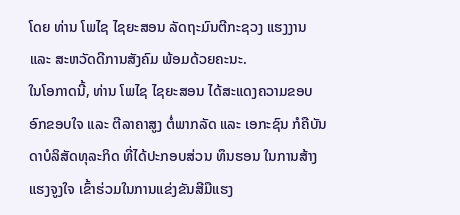ໂດຍ ທ່ານ ໂພໄຊ ໄຊຍະສອນ ລັດຖະມົນຕີກະຊວງ ແຮງງານ ແລະ ສະຫວັດດີການສັງຄົມ ພ້ອມດ້ວຍຄະນະ.
ໃນໂອກາດນີ້, ທ່ານ ໂພໄຊ ໄຊຍະສອນ ໄດ້ສະແດງຄວາມຂອບອົກຂອບໃຈ ແລະ ຕີລາຄາສູງ ຕໍ່ພາກລັດ ແລະ ເອກະຊົນ ກໍຄືບັນດາບໍລິສັດທຸລະກິດ ທີ່ໄດ້ປະກອບສ່ວນ ທຶນຮອນ ໃນການສ້າງແຮງຈູງໃຈ ເຂົ້າຮ່ວມໃນການແຂ່ງຂັນສີມືແຮງ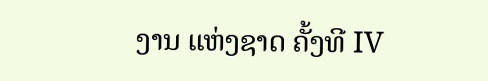ງານ ແຫ່ງຊາດ ຄັ້ງທີ IV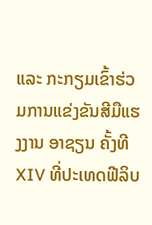ແລະ ກະກຽມເຂົ້າຮ່ວມການແຂ່ງຂັນສີມືແຮງງານ ອາຊຽນ ຄັ້ງທີ XIV ທີ່ປະເທດຟີລິບ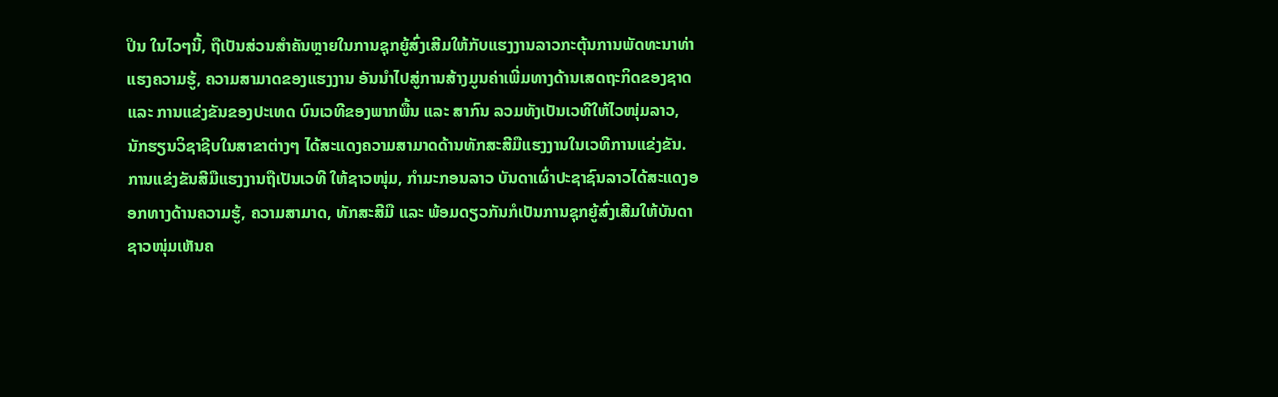ປິນ ໃນໄວໆນີ້, ຖືເປັນສ່ວນສຳຄັນຫຼາຍໃນການຊຸກຍູ້ສົ່ງເສີມໃຫ້ກັບແຮງງານລາວກະຕຸ້ນການພັດທະນາທ່າແຮງຄວາມຮູ້, ຄວາມສາມາດຂອງແຮງງານ ອັນນໍາໄປສູ່ການສ້າງມູນຄ່າເພີ່ມທາງດ້ານເສດຖະກິດຂອງຊາດ ແລະ ການແຂ່ງຂັນຂອງປະເທດ ບົນເວທີຂອງພາກພື້ນ ແລະ ສາກົນ ລວມທັງເປັນເວທີໃຫ້ໄວໜຸ່ມລາວ, ນັກຮຽນວິຊາຊີບໃນສາຂາຕ່າງໆ ໄດ້ສະແດງຄວາມສາມາດດ້ານທັກສະສີມືແຮງງານໃນເວທີການແຂ່ງຂັນ.
ການແຂ່ງຂັນສີມືແຮງງານຖືເປັນເວທີ ໃຫ້ຊາວໜຸ່ມ, ກຳມະກອນລາວ ບັນດາເຜົ່າປະຊາຊົນລາວໄດ້ສະແດງອອກທາງດ້ານຄວາມຮູ້, ຄວາມສາມາດ, ທັກສະສີມື ແລະ ພ້ອມດຽວກັນກໍເປັນການຊຸກຍູ້ສົ່ງເສີມໃຫ້ບັນດາຊາວໜຸ່ມເຫັນຄ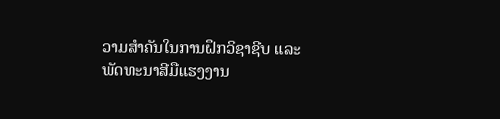ວາມສຳຄັນໃນການຝຶກວິຊາຊີບ ແລະ ພັດທະນາສີມືແຮງງານ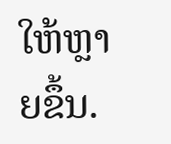ໃຫ້ຫຼາຍຂຶ້ນ.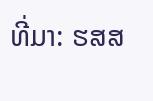ທີ່ມາ: ຮສສ